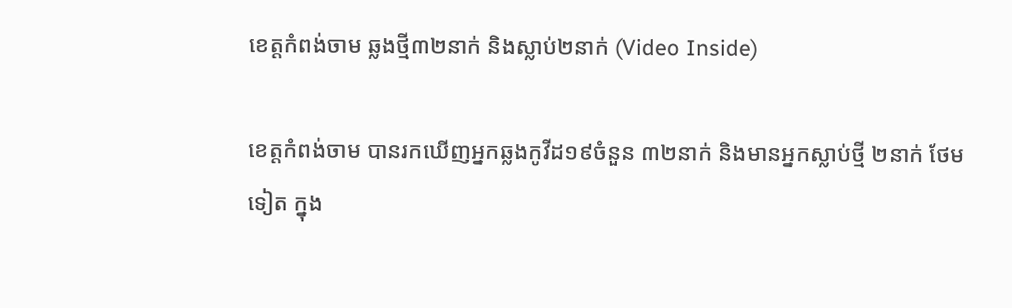ខេត្តកំពង់ចាម ឆ្លងថ្មី៣២នាក់ និងស្លាប់២នាក់ (Video Inside)

ខេត្តកំពង់ចាម បានរកឃើញអ្នកឆ្លងកូវីដ១៩ចំនួន ៣២នាក់ និងមានអ្នកស្លាប់ថ្មី ២នាក់ ថែមទៀត ក្នុង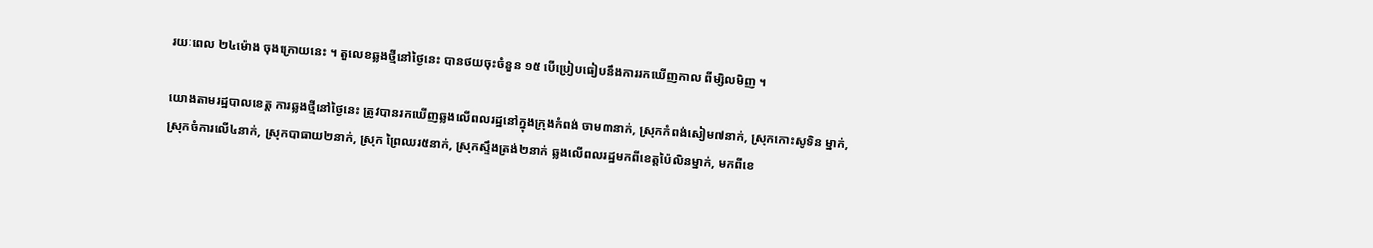រយៈពេល ២៤ម៉ោង ចុងក្រោយនេះ ។ តួលេខឆ្លងថ្មីនៅថ្ងៃនេះ បានថយចុះចំនួន ១៥ បើប្រៀបធៀបនឹងការរកឃើញកាល ពីម្សិលមិញ ។

យោងតាមរដ្ឋបាលខេត្ត ការឆ្លងថ្មីនៅថ្ងៃនេះ ត្រូវបានរកឃើញឆ្លងលើពលរដ្ឋនៅក្នុងក្រុងកំពង់ ចាម៣នាក់, ស្រុកកំពង់សៀម៧នាក់, ស្រុកកោះសូទិន ម្នាក់, ស្រុកចំការលើ៤នាក់, ស្រុកបាធាយ២នាក់, ស្រុក ព្រៃឈរ៥នាក់, ស្រុកស្ទឹងត្រង់២នាក់ ឆ្លងលើពលរដ្ឋមកពីខេត្តប៉ៃលិនម្នាក់, មកពីខេ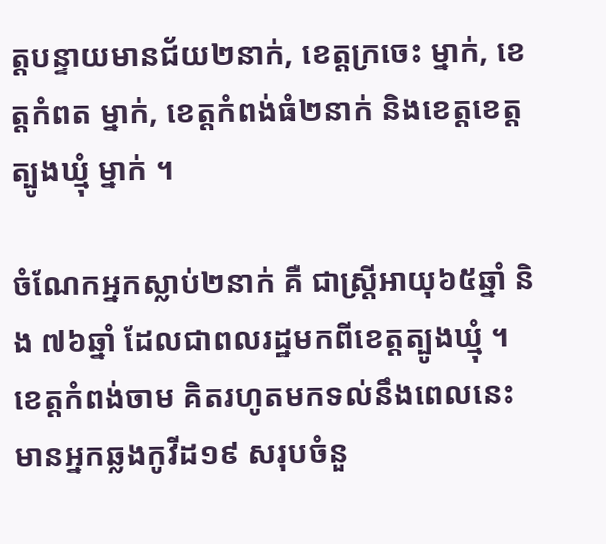ត្តបន្ទាយមានជ័យ២នាក់, ខេត្តក្រចេះ ម្នាក់, ខេត្តកំពត ម្នាក់, ខេត្តកំពង់ធំ២នាក់ និងខេត្តខេត្តត្បូងឃ្មុំ ម្នាក់ ។

ចំណែកអ្នកស្លាប់២នាក់ គឺ ជាស្រ្តីអាយុ៦៥ឆ្នាំ និង ៧៦ឆ្នាំ ដែលជាពលរដ្ឋមកពីខេត្តត្បូងឃ្មុំ ។ ខេត្តកំពង់ចាម គិតរហូតមកទល់នឹងពេលនេះ មានអ្នកឆ្លងកូវីដ១៩ សរុបចំនួ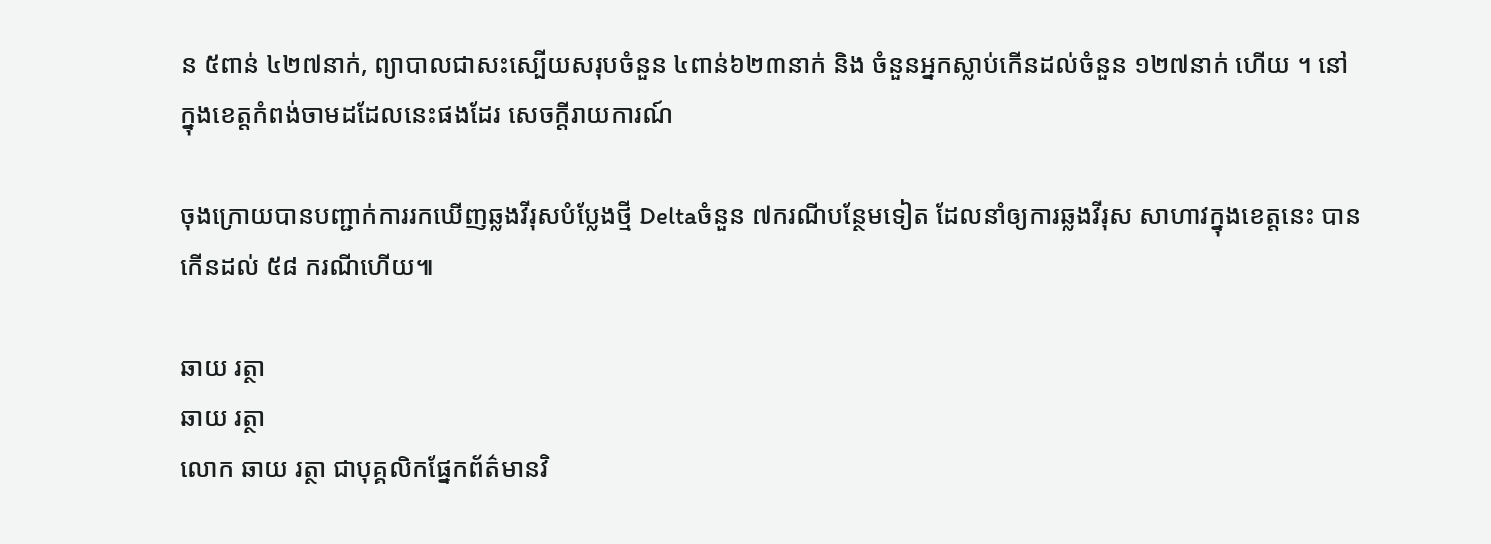ន ៥ពាន់ ៤២៧នាក់, ព្យាបាលជាសះស្បើយសរុបចំនួន ៤ពាន់៦២៣នាក់ និង ចំនួនអ្នកស្លាប់កើនដល់ចំនួន ១២៧នាក់ ហើយ ។ នៅក្នុងខេត្តកំពង់ចាមដដែលនេះផងដែរ សេចក្តីរាយការណ៍

ចុងក្រោយបានបញ្ជាក់ការរកឃើញឆ្លងវីរុសបំប្លែងថ្មី Deltaចំនួន ៧ករណីបន្ថែមទៀត ដែលនាំឲ្យការឆ្លងវីរុស សាហាវក្នុងខេត្តនេះ បានកើនដល់ ៥៨ ករណីហើយ៕

ឆាយ រត្ថា
ឆាយ រត្ថា
លោក ឆាយ រត្ថា ជាបុគ្គលិកផ្នែកព័ត៌មានវិ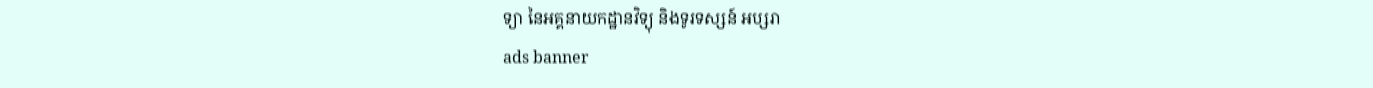ទ្យា នៃអគ្គនាយកដ្ឋានវិទ្យុ និងទូរទស្សន៍ អប្សរា
ads banner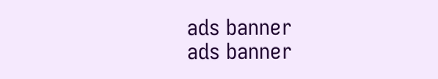ads banner
ads banner